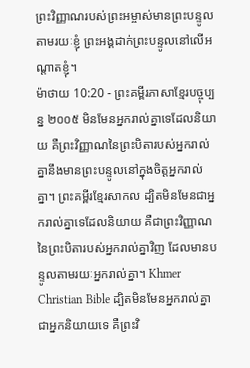ព្រះវិញ្ញាណរបស់ព្រះអម្ចាស់មានព្រះបន្ទូល តាមរយៈខ្ញុំ ព្រះអង្គដាក់ព្រះបន្ទូលនៅលើអណ្ដាតខ្ញុំ។
ម៉ាថាយ 10:20 - ព្រះគម្ពីរភាសាខ្មែរបច្ចុប្បន្ន ២០០៥ មិនមែនអ្នករាល់គ្នាទេដែលនិយាយ គឺព្រះវិញ្ញាណនៃព្រះបិតារបស់អ្នករាល់គ្នានឹងមានព្រះបន្ទូលនៅក្នុងចិត្តអ្នករាល់គ្នា។ ព្រះគម្ពីរខ្មែរសាកល ដ្បិតមិនមែនជាអ្នករាល់គ្នាទេដែលនិយាយ គឺជាព្រះវិញ្ញាណនៃព្រះបិតារបស់អ្នករាល់គ្នាវិញ ដែលមានបន្ទូលតាមរយៈអ្នករាល់គ្នា។ Khmer Christian Bible ដ្បិតមិនមែនអ្នករាល់គ្នាជាអ្នកនិយាយទេ គឺព្រះវិ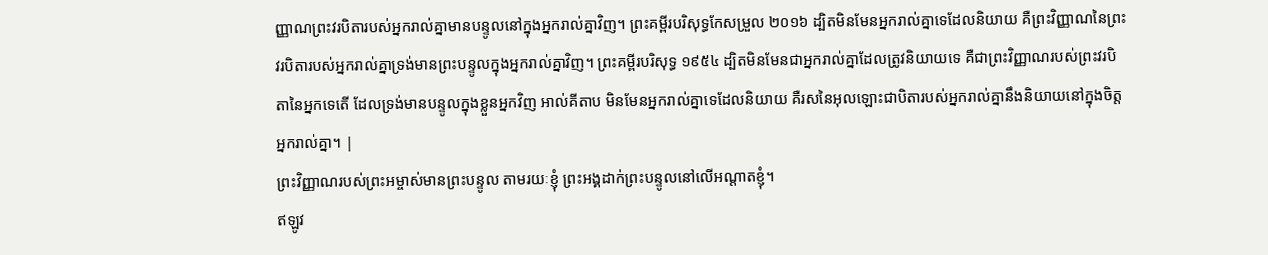ញ្ញាណព្រះវរបិតារបស់អ្នករាល់គ្នាមានបន្ទូលនៅក្នុងអ្នករាល់គ្នាវិញ។ ព្រះគម្ពីរបរិសុទ្ធកែសម្រួល ២០១៦ ដ្បិតមិនមែនអ្នករាល់គ្នាទេដែលនិយាយ គឺព្រះវិញ្ញាណនៃព្រះវរបិតារបស់អ្នករាល់គ្នាទ្រង់មានព្រះបន្ទូលក្នុងអ្នករាល់គ្នាវិញ។ ព្រះគម្ពីរបរិសុទ្ធ ១៩៥៤ ដ្បិតមិនមែនជាអ្នករាល់គ្នាដែលត្រូវនិយាយទេ គឺជាព្រះវិញ្ញាណរបស់ព្រះវរបិតានៃអ្នកទេតើ ដែលទ្រង់មានបន្ទូលក្នុងខ្លួនអ្នកវិញ អាល់គីតាប មិនមែនអ្នករាល់គ្នាទេដែលនិយាយ គឺរសនៃអុលឡោះជាបិតារបស់អ្នករាល់គ្នានឹងនិយាយនៅក្នុងចិត្ដអ្នករាល់គ្នា។ |
ព្រះវិញ្ញាណរបស់ព្រះអម្ចាស់មានព្រះបន្ទូល តាមរយៈខ្ញុំ ព្រះអង្គដាក់ព្រះបន្ទូលនៅលើអណ្ដាតខ្ញុំ។
ឥឡូវ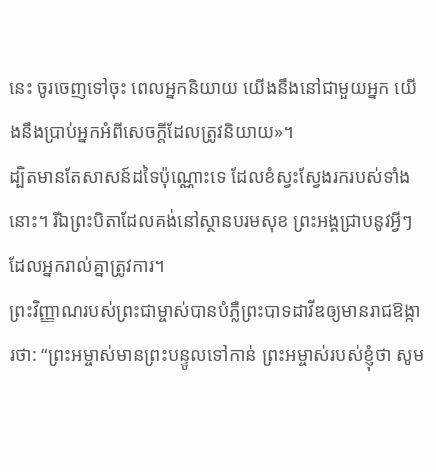នេះ ចូរចេញទៅចុះ ពេលអ្នកនិយាយ យើងនឹងនៅជាមួយអ្នក យើងនឹងប្រាប់អ្នកអំពីសេចក្ដីដែលត្រូវនិយាយ»។
ដ្បិតមានតែសាសន៍ដទៃប៉ុណ្ណោះទេ ដែលខំស្វះស្វែងរករបស់ទាំងនោះ។ រីឯព្រះបិតាដែលគង់នៅស្ថានបរមសុខ ព្រះអង្គជ្រាបនូវអ្វីៗដែលអ្នករាល់គ្នាត្រូវការ។
ព្រះវិញ្ញាណរបស់ព្រះជាម្ចាស់បានបំភ្លឺព្រះបាទដាវីឌឲ្យមានរាជឱង្ការថា: “ព្រះអម្ចាស់មានព្រះបន្ទូលទៅកាន់ ព្រះអម្ចាស់របស់ខ្ញុំថា សូម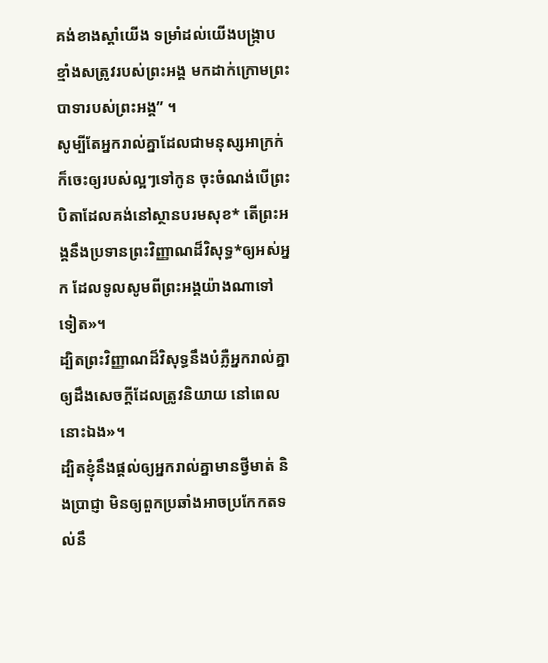គង់ខាងស្ដាំយើង ទម្រាំដល់យើងបង្ក្រាបខ្មាំងសត្រូវរបស់ព្រះអង្គ មកដាក់ក្រោមព្រះបាទារបស់ព្រះអង្គ” ។
សូម្បីតែអ្នករាល់គ្នាដែលជាមនុស្សអាក្រក់ ក៏ចេះឲ្យរបស់ល្អៗទៅកូន ចុះចំណង់បើព្រះបិតាដែលគង់នៅស្ថានបរមសុខ* តើព្រះអង្គនឹងប្រទានព្រះវិញ្ញាណដ៏វិសុទ្ធ*ឲ្យអស់អ្នក ដែលទូលសូមពីព្រះអង្គយ៉ាងណាទៅទៀត»។
ដ្បិតព្រះវិញ្ញាណដ៏វិសុទ្ធនឹងបំភ្លឺអ្នករាល់គ្នា ឲ្យដឹងសេចក្ដីដែលត្រូវនិយាយ នៅពេលនោះឯង»។
ដ្បិតខ្ញុំនឹងផ្ដល់ឲ្យអ្នករាល់គ្នាមានថ្វីមាត់ និងប្រាជ្ញា មិនឲ្យពួកប្រឆាំងអាចប្រកែកតទល់នឹ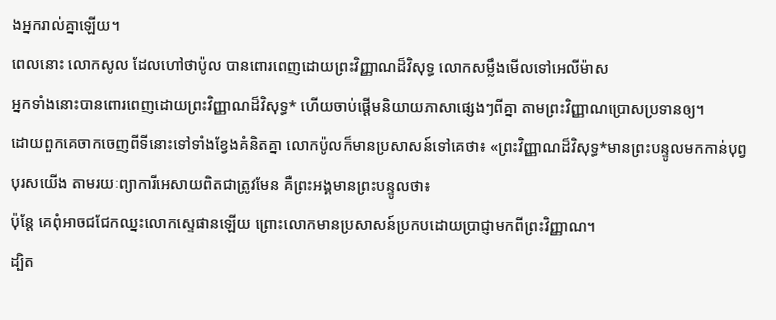ងអ្នករាល់គ្នាឡើយ។
ពេលនោះ លោកសូល ដែលហៅថាប៉ូល បានពោរពេញដោយព្រះវិញ្ញាណដ៏វិសុទ្ធ លោកសម្លឹងមើលទៅអេលីម៉ាស
អ្នកទាំងនោះបានពោរពេញដោយព្រះវិញ្ញាណដ៏វិសុទ្ធ* ហើយចាប់ផ្ដើមនិយាយភាសាផ្សេងៗពីគ្នា តាមព្រះវិញ្ញាណប្រោសប្រទានឲ្យ។
ដោយពួកគេចាកចេញពីទីនោះទៅទាំងខ្វែងគំនិតគ្នា លោកប៉ូលក៏មានប្រសាសន៍ទៅគេថា៖ «ព្រះវិញ្ញាណដ៏វិសុទ្ធ*មានព្រះបន្ទូលមកកាន់បុព្វបុរសយើង តាមរយៈព្យាការីអេសាយពិតជាត្រូវមែន គឺព្រះអង្គមានព្រះបន្ទូលថា៖
ប៉ុន្តែ គេពុំអាចជជែកឈ្នះលោកស្ទេផានឡើយ ព្រោះលោកមានប្រសាសន៍ប្រកបដោយប្រាជ្ញាមកពីព្រះវិញ្ញាណ។
ដ្បិត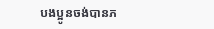បងប្អូនចង់បានភ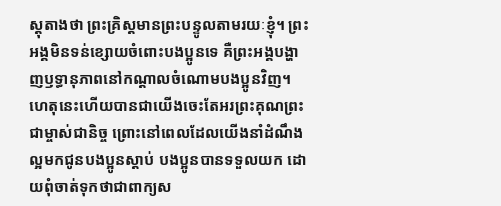ស្ដុតាងថា ព្រះគ្រិស្តមានព្រះបន្ទូលតាមរយៈខ្ញុំ។ ព្រះអង្គមិនទន់ខ្សោយចំពោះបងប្អូនទេ គឺព្រះអង្គបង្ហាញឫទ្ធានុភាពនៅកណ្ដាលចំណោមបងប្អូនវិញ។
ហេតុនេះហើយបានជាយើងចេះតែអរព្រះគុណព្រះជាម្ចាស់ជានិច្ច ព្រោះនៅពេលដែលយើងនាំដំណឹងល្អមកជូនបងប្អូនស្ដាប់ បងប្អូនបានទទួលយក ដោយពុំចាត់ទុកថាជាពាក្យស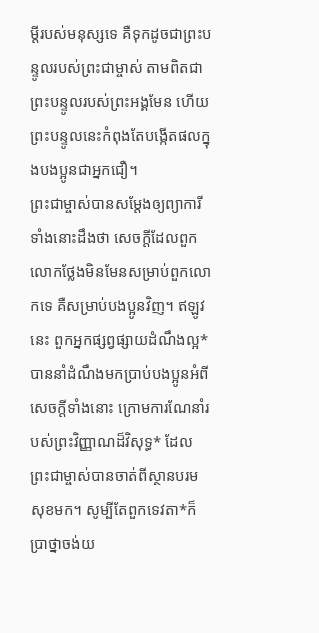ម្ដីរបស់មនុស្សទេ គឺទុកដូចជាព្រះបន្ទូលរបស់ព្រះជាម្ចាស់ តាមពិតជាព្រះបន្ទូលរបស់ព្រះអង្គមែន ហើយព្រះបន្ទូលនេះកំពុងតែបង្កើតផលក្នុងបងប្អូនជាអ្នកជឿ។
ព្រះជាម្ចាស់បានសម្តែងឲ្យព្យាការីទាំងនោះដឹងថា សេចក្ដីដែលពួកលោកថ្លែងមិនមែនសម្រាប់ពួកលោកទេ គឺសម្រាប់បងប្អូនវិញ។ ឥឡូវនេះ ពួកអ្នកផ្សព្វផ្សាយដំណឹងល្អ*បាននាំដំណឹងមកប្រាប់បងប្អូនអំពីសេចក្ដីទាំងនោះ ក្រោមការណែនាំរបស់ព្រះវិញ្ញាណដ៏វិសុទ្ធ* ដែលព្រះជាម្ចាស់បានចាត់ពីស្ថានបរមសុខមក។ សូម្បីតែពួកទេវតា*ក៏ប្រាថ្នាចង់យ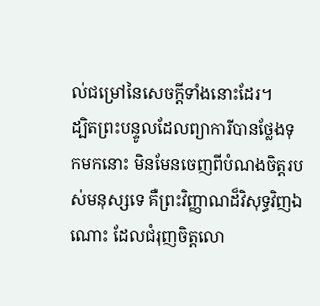ល់ជម្រៅនៃសេចក្ដីទាំងនោះដែរ។
ដ្បិតព្រះបន្ទូលដែលព្យាការីបានថ្លែងទុកមកនោះ មិនមែនចេញពីបំណងចិត្តរបស់មនុស្សទេ គឺព្រះវិញ្ញាណដ៏វិសុទ្ធវិញឯណោះ ដែលជំរុញចិត្តលោ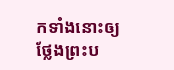កទាំងនោះឲ្យថ្លែងព្រះប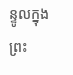ន្ទូលក្នុងព្រះ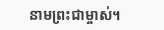នាមព្រះជាម្ចាស់។